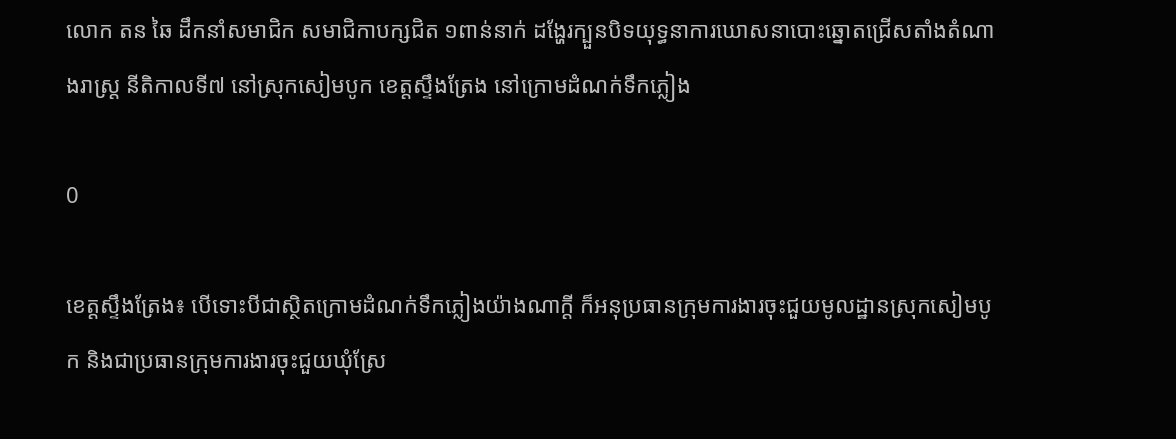លោក តន ឆៃ ដឹកនាំសមាជិក សមាជិកាបក្សជិត ១ពាន់នាក់ ដង្ហែរក្បួនបិទយុទ្ធនាការឃោសនាបោះឆ្នោតជ្រើសតាំងតំណាងរាស្ត្រ នីតិកាលទី៧ នៅស្រុកសៀមបូក ខេត្តស្ទឹងត្រែង នៅក្រោមដំណក់ទឹកភ្លៀង

0

ខេត្តស្ទឹងត្រែង៖ បើទោះបីជាស្ថិតក្រោមដំណក់ទឹកភ្លៀងយ៉ាងណាក្តី ក៏អនុប្រធានក្រុមការងារចុះជួយមូលដ្ឋានស្រុកសៀមបូក និងជាប្រធានក្រុមការងារចុះជួយឃុំស្រែ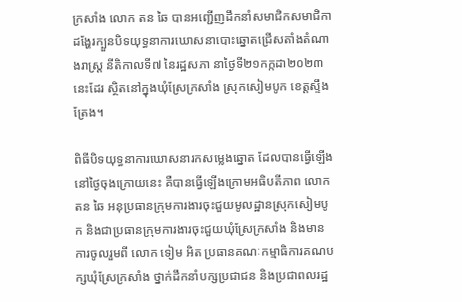ក្រសាំង លោក តន ឆៃ បានអញ្ជើញដឹកនាំសមាជិកសមាជិកា ដង្ហែរក្បួនបិទយុទ្ធនាការឃោសនាបោះឆ្នោតជ្រើសតាំងតំណាងរាស្ត្រ នីតិកាលទី៧ នៃរដ្ឋសភា នាថ្ងៃទី២១កក្កដា២០២៣ នេះដែរ ស្ថិតនៅក្នុងឃុំស្រែក្រសាំង ស្រុកសៀមបូក ខេត្តស្ទឹងត្រែង។

ពិធីបិទយុទ្ធនាការឃោសនារកសម្លេងឆ្នោត ដែលបានធ្វើឡើងនៅថ្ងៃចុងក្រោយនេះ គឺបានធ្វើឡើងក្រោមអធិបតីភាព លោក តន ឆៃ អនុប្រធានក្រុមការងារចុះជួយមូលដ្ឋានស្រុកសៀមបូក និងជាប្រធានក្រុមការងារចុះជួយឃុំស្រែក្រសាំង និងមានការចូលរួមពី លោក ទៀម អិត ប្រធានគណៈកម្មាធិការគណបក្សឃុំស្រែក្រសាំង ថ្នាក់ដឹកនាំបក្សប្រជាជន និងប្រជាពលរដ្ឋ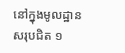នៅក្នុងមូលដ្ឋានសរុបជិត ១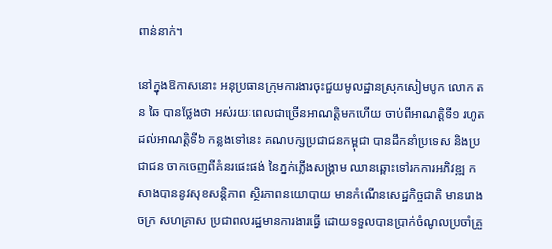ពាន់នាក់។

នៅក្នុងឱកាសនោះ អនុប្រធានក្រុមការងារចុះជួយមូលដ្ឋានស្រុកសៀមបូក លោក តន ឆៃ បានថ្លែងថា អស់រយៈពេលជាច្រើនអាណត្តិមកហើយ ចាប់ពីអាណត្តិទី១ រហូតដល់អាណត្តិទី៦ កន្លងទៅនេះ គណបក្សប្រជាជនកម្ពុជា បានដឹកនាំប្រទេស និងប្រជាជន ចាកចេញពីគំនរផេះផង់ នៃភ្នក់ភ្លើងសង្គ្រាម ឈានឆ្ពោះទៅរកការអភិវឌ្ឍ កសាងបាននូវសុខសន្តិភាព ស្ថិរភាពនយោបាយ មានកំណើនសេដ្ឋកិច្ចជាតិ មានរោងចក្រ សហគ្រាស ប្រជាពលរដ្ឋមានការងារធ្វើ ដោយទទួលបានប្រាក់ចំណូលប្រចាំគ្រួ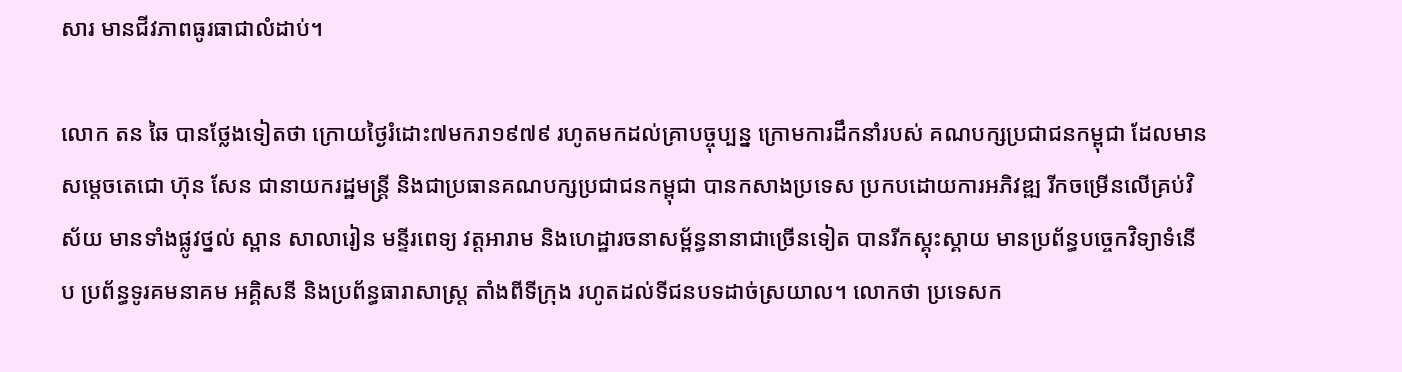សារ មានជីវភាពធូរធាជាលំដាប់។

លោក តន ឆៃ បានថ្លែងទៀតថា ក្រោយថ្ងៃរំដោះ៧មករា១៩៧៩ រហូតមកដល់គ្រាបច្ចុប្បន្ន ក្រោមការដឹកនាំរបស់ គណបក្សប្រជាជនកម្ពុជា ដែលមានសម្តេចតេជោ ហ៊ុន សែន ជានាយករដ្ឋមន្ត្រី និងជាប្រធានគណបក្សប្រជាជនកម្ពុជា បានកសាងប្រទេស ប្រកបដោយការអភិវឌ្ឍ រីកចម្រើនលើគ្រប់វិស័យ មានទាំងផ្លូវថ្នល់ ស្ពាន សាលារៀន មន្ទីរពេទ្យ វត្តអារាម និងហេដ្ឋារចនាសម្ព័ន្ធនានាជាច្រើនទៀត បានរីកស្គុះស្គាយ មានប្រព័ន្ធបច្ចេកវិទ្យាទំនើប ប្រព័ន្ធទូរគមនាគម អគ្គិសនី និងប្រព័ន្ធធារាសាស្ត្រ តាំងពីទីក្រុង រហូតដល់ទីជនបទដាច់ស្រយាល។ លោកថា ប្រទេសក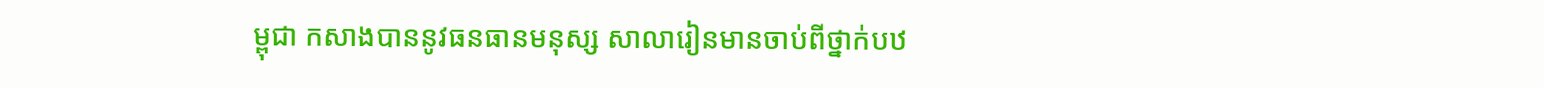ម្ពុជា កសាងបាននូវធនធានមនុស្ស សាលារៀនមានចាប់ពីថ្នាក់បឋ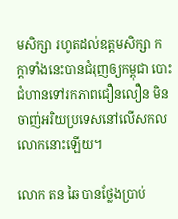មសិក្សា រហូតដល់ឧត្តមសិក្សា កក្តាទាំងនេះបានជំរុញឲ្យកម្ពុជា បោះជំហានទៅរកភាពជឿនលឿន មិនចាញ់អរិយប្រទេសនៅលើសកលលោកនោះឡើយ។

លោក តន ឆៃ បានថ្លែងប្រាប់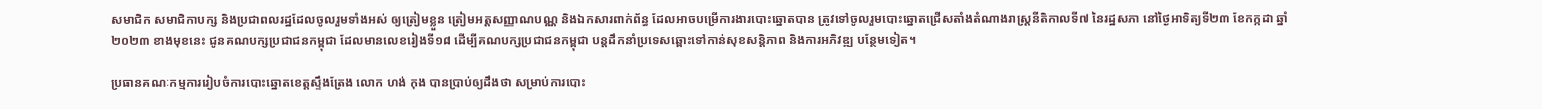សមាជិក សមាជិកាបក្ស និងប្រជាពលរដ្ឋដែលចូលរួមទាំងអស់ ឲ្យត្រៀមខ្លួន ត្រៀមអត្តសញ្ញាណបណ្ណ និងឯកសារពាក់ព័ន្ធ ដែលអាចបម្រើការងារបោះឆ្នោតបាន ត្រូវទៅចូលរួមបោះឆ្នោតជ្រើសតាំងតំណាងរាស្ត្រនីតិកាលទី៧ នៃរដ្ឋសភា នៅថ្ងៃអាទិត្យទី២៣ ខែកក្កដា ឆ្នាំ២០២៣ ខាងមុខនេះ ជូនគណបក្សប្រជាជនកម្ពុជា ដែលមានលេខរៀងទី១៨ ដើម្បីគណបក្សប្រជាជនកម្ពុជា បន្តដឹកនាំប្រទេសឆ្ពោះទៅកាន់សុខសន្តិភាព និងការអភិវឌ្ឍ បន្ថែមទៀត។

ប្រធានគណៈកម្មការរៀបចំការបោះឆ្នោតខេត្តស្ទឹងត្រែង លោក ហង់ កុង បានប្រាប់ឲ្យដឹងថា សម្រាប់ការបោះ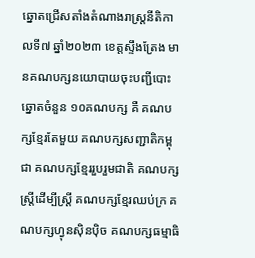ឆ្នោតជ្រើសតាំងតំណាងរាស្ត្រនីតិកាលទី៧ ឆ្នាំ២០២៣ ខេត្តស្ទឹងត្រែង មានគណបក្សនយោបាយចុះបញ្ជីបោះឆ្នោតចំនួន ១០គណបក្ស គឺ គណបក្សខ្មែរតែមួយ គណបក្សសញ្ជាតិកម្ពុជា គណបក្សខ្មែររួបរួមជាតិ គណបក្សស្ត្រីដើម្បីស្ត្រី គណបក្សខ្មែរឈប់ក្រ គណបក្សហ្វុនស៊ិនប៉ិច គណបក្សធម្មាធិ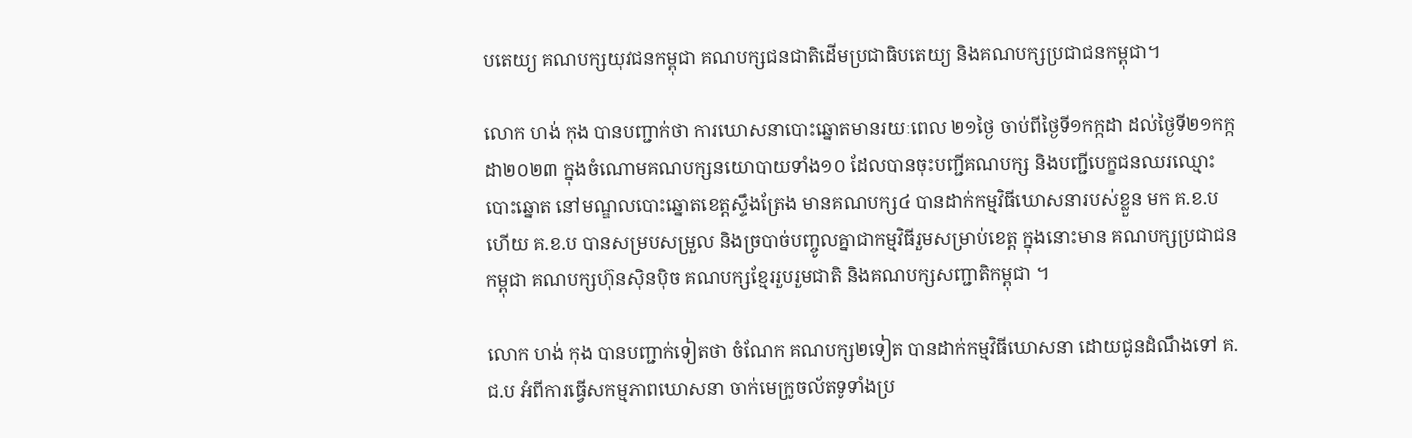បតេយ្យ គណបក្សយុវជនកម្ពុជា គណបក្សជនជាតិដើមប្រជាធិបតេយ្យ និងគណបក្សប្រជាជនកម្ពុជា។

លោក ហង់ កុង បានបញ្ជាក់ថា ការឃោសនាបោះឆ្នោតមានរយៈពេល ២១ថ្ងៃ ចាប់ពីថ្ងៃទី១កក្កដា ដល់ថ្ងៃទី២១កក្កដា២០២៣ ក្នុងចំណោមគណបក្សនយោបាយទាំង១០ ដែលបានចុះបញ្ជីគណបក្ស និងបញ្ជីបេក្ខជនឈរឈ្មោះបោះឆ្នោត នៅមណ្ឌលបោះឆ្នោតខេត្តស្ទឹងត្រែង មានគណបក្ស៤ បានដាក់កម្មវិធីឃោសនារបស់ខ្លួន មក គ.ខ.ប ហើយ គ.ខ.ប បានសម្របសម្រួល និងច្របាច់បញ្ចូលគ្នាជាកម្មវិធីរួមសម្រាប់ខេត្ត ក្នុងនោះមាន គណបក្សប្រជាជនកម្ពុជា គណបក្សហ៊ុនស៊ិនប៉ិច គណបក្សខ្មែររួបរួមជាតិ និងគណបក្សសញ្ជាតិកម្ពុជា ។

លោក ហង់ កុង បានបញ្ជាក់ទៀតថា ចំណែក គណបក្ស២ទៀត បានដាក់កម្មវិធីឃោសនា ដោយជូនដំណឹងទៅ គ.ជ.ប អំពីការធ្វើសកម្មភាពឃោសនា ចាក់មេក្រូចល័តទូទាំងប្រ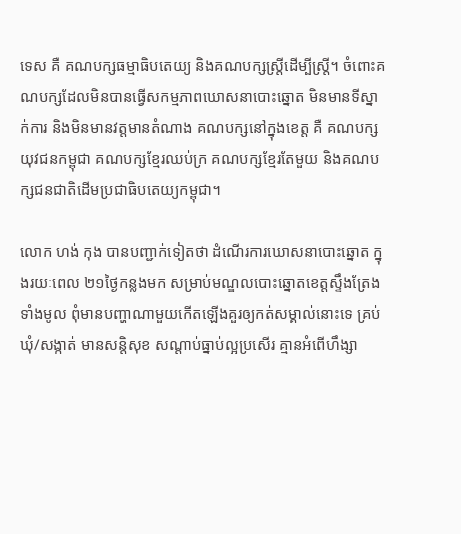ទេស គឺ គណបក្សធម្មាធិបតេយ្យ និងគណបក្សស្ត្រីដើម្បីស្រ្តី។ ចំពោះគណបក្សដែលមិនបានធ្វើសកម្មភាពឃោសនាបោះឆ្នោត មិនមានទីស្នាក់ការ និងមិនមានវត្តមានតំណាង គណបក្សនៅក្នុងខេត្ត គឺ គណបក្សយុវជនកម្ពុជា គណបក្សខ្មែរឈប់ក្រ គណបក្សខ្មែរតែមួយ និងគណបក្សជនជាតិដើមប្រជាធិបតេយ្យកម្ពុជា។

លោក ហង់ កុង បានបញ្ជាក់ទៀតថា ដំណើរការឃោសនាបោះឆ្នោត ក្នុងរយៈពេល ២១ថ្ងៃកន្លងមក សម្រាប់មណ្ឌលបោះឆ្នោតខេត្តស្ទឹងត្រែង ទាំងមូល ពុំមានបញ្ហាណាមួយកើតឡើងគួរឲ្យកត់សម្គាល់នោះទេ គ្រប់ឃុំ/សង្កាត់ មានសន្តិសុខ សណ្តាប់ធ្នាប់ល្អប្រសើរ គ្មានអំពើហឹង្សា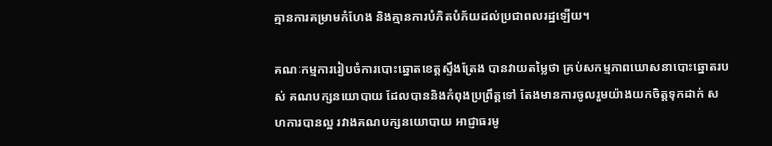គ្មានការគម្រាមកំហែង និងគ្មានការបំភិតបំភ័យដល់ប្រជាពលរដ្ឋឡើយ។

គណៈកម្មការរៀបចំការបោះឆ្នោតខេត្តស្ទឹងត្រែង បានវាយតម្លៃថា គ្រប់សកម្មភាពឃោសនាបោះឆ្នោតរបស់ គណបក្សនយោបាយ ដែលបាននិងកំពុងប្រព្រឹត្តទៅ តែងមានការចូលរួមយ៉ាងយកចិត្តទុកដាក់ សហការបានល្អ រវាងគណបក្សនយោបាយ អាជ្ញាធរមូ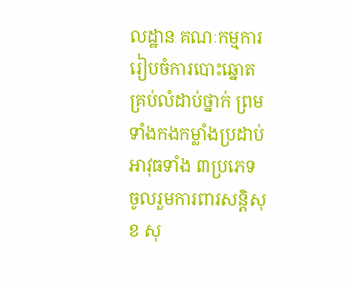លដ្ឋាន គណៈកម្មការរៀបចំការបោះឆ្នោតគ្រប់លំដាប់ថ្នាក់ ព្រមទាំងកងកម្លាំងប្រដាប់អាវុធទាំង ៣ប្រភេទ ចូលរួមការពារសន្តិសុខ សុ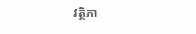វត្ថិភា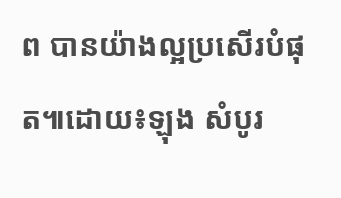ព បានយ៉ាងល្អប្រសើរបំផុត៕ដោយ៖ឡុង សំបូរ